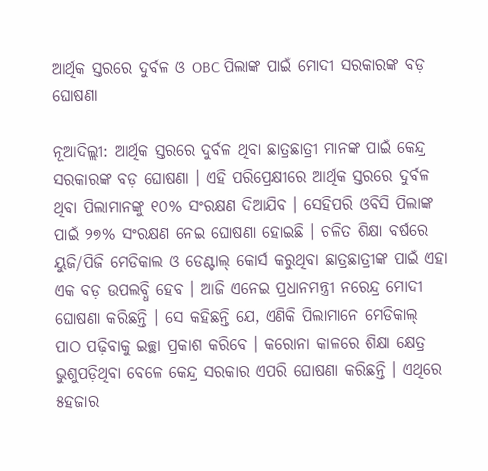ଆର୍ଥିକ ସ୍ତରରେ ଦୁର୍ବଳ ଓ OBC ପିଲାଙ୍କ ପାଇଁ ମୋଦୀ ସରକାରଙ୍କ ବଡ଼ ଘୋଷଣା

ନୂଆଦିଲ୍ଲୀ: ଆର୍ଥିକ ସ୍ତରରେ ଦୁର୍ବଳ ଥିବା ଛାତ୍ରଛାତ୍ରୀ ମାନଙ୍କ ପାଇଁ କେନ୍ଦ୍ର ସରକାରଙ୍କ ବଡ଼ ଘୋଷଣା । ଏହି ପରିପ୍ରେକ୍ଷୀରେ ଆର୍ଥିକ ସ୍ତରରେ ଦୁର୍ବଳ ଥିବା ପିଲାମାନଙ୍କୁ ୧୦% ସଂରକ୍ଷଣ ଦିଆଯିବ । ସେହିପରି ଓବିସି ପିଲାଙ୍କ ପାଇଁ ୨୭% ସଂରକ୍ଷଣ ନେଇ ଘୋଷଣା ହୋଇଛି । ଚଳିତ ଶିକ୍ଷା ବର୍ଷରେ ୟୁଜି/ପିଜି ମେଡିକାଲ ଓ ଡେଣ୍ଟାଲ୍ କୋର୍ସ କରୁଥିବା ଛାତ୍ରଛାତ୍ରୀଙ୍କ ପାଇଁ ଏହା ଏକ ବଡ଼ ଉପଲବ୍ଧି ହେବ । ଆଜି ଏନେଇ ପ୍ରଧାନମନ୍ତ୍ରୀ ନରେନ୍ଦ୍ର ମୋଦୀ ଘୋଷଣା କରିଛନ୍ତି । ସେ କହିଛନ୍ତି ଯେ, ଏଣିକି ପିଲାମାନେ ମେଡିକାଲ୍ ପାଠ ପଢ଼ିବାକୁ ଇଚ୍ଛା ପ୍ରକାଶ କରିବେ । କରୋନା କାଳରେ ଶିକ୍ଷା କ୍ଷେତ୍ର ଭୁଶୁପଡ଼ିଥିବା ବେଳେ କେନ୍ଦ୍ର ସରକାର ଏପରି ଘୋଷଣା କରିଛନ୍ତି । ଏଥିରେ ୫ହଜାର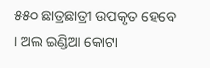୫୫୦ ଛାତ୍ରଛାତ୍ରୀ ଉପକୃତ ହେବେ । ଅଲ ଇଣ୍ଡିଆ କୋଟା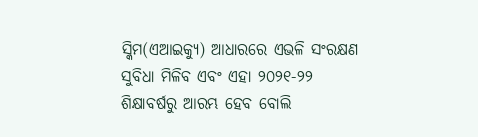ସ୍କିମ(ଏଆଇକ୍ୟୁ) ଆଧାରରେ ଏଭଳି ସଂରକ୍ଷଣ ସୁବିଧା ମିଳିବ ଏବଂ ଏହା ୨୦୨୧-୨୨ ଶିକ୍ଷାବର୍ଷରୁ ଆରମ୍ଭ ହେବ ବୋଲି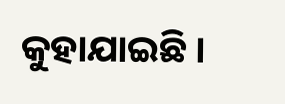କୁହାଯାଇଛି ।